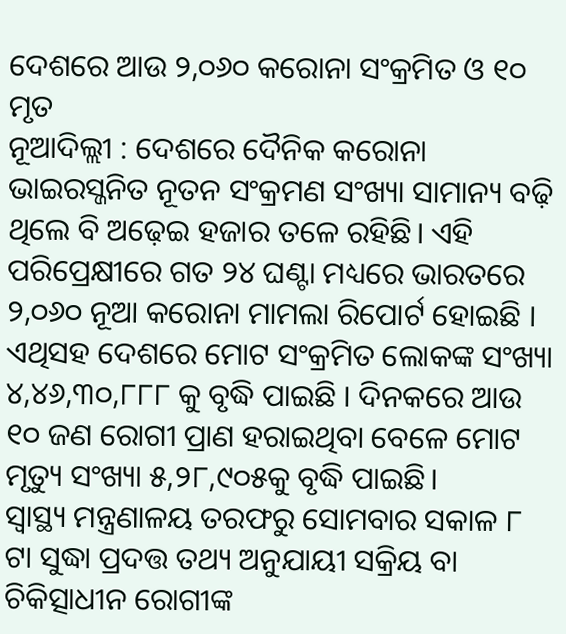ଦେଶରେ ଆଉ ୨,୦୬୦ କରୋନା ସଂକ୍ରମିତ ଓ ୧୦ ମୃତ
ନୂଆଦିଲ୍ଲୀ : ଦେଶରେ ଦୈନିକ କରୋନା ଭାଇରସ୍ଜନିତ ନୂତନ ସଂକ୍ରମଣ ସଂଖ୍ୟା ସାମାନ୍ୟ ବଢ଼ି ଥିଲେ ବି ଅଢ଼େଇ ହଜାର ତଳେ ରହିଛି। ଏହି ପରିପ୍ରେକ୍ଷୀରେ ଗତ ୨୪ ଘଣ୍ଟା ମଧ୍ୟରେ ଭାରତରେ ୨,୦୬୦ ନୂଆ କରୋନା ମାମଲା ରିପୋର୍ଟ ହୋଇଛି । ଏଥିସହ ଦେଶରେ ମୋଟ ସଂକ୍ରମିତ ଲୋକଙ୍କ ସଂଖ୍ୟା ୪,୪୬,୩୦,୮୮୮ କୁ ବୃଦ୍ଧି ପାଇଛି । ଦିନକରେ ଆଉ ୧୦ ଜଣ ରୋଗୀ ପ୍ରାଣ ହରାଇଥିବା ବେଳେ ମୋଟ ମୃତ୍ୟୁ ସଂଖ୍ୟା ୫,୨୮,୯୦୫କୁ ବୃଦ୍ଧି ପାଇଛି।
ସ୍ୱାସ୍ଥ୍ୟ ମନ୍ତ୍ରଣାଳୟ ତରଫରୁ ସୋମବାର ସକାଳ ୮ ଟା ସୁଦ୍ଧା ପ୍ରଦତ୍ତ ତଥ୍ୟ ଅନୁଯାୟୀ ସକ୍ରିୟ ବା ଚିକିତ୍ସାଧୀନ ରୋଗୀଙ୍କ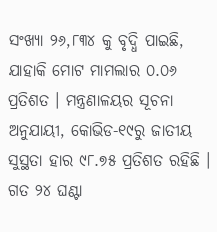ସଂଖ୍ୟା ୨୬,୮୩୪ କୁ ବୃଦ୍ଧି ପାଇଛି, ଯାହାକି ମୋଟ ମାମଲାର ୦.୦୬ ପ୍ରତିଶତ । ମନ୍ତ୍ରଣାଳୟର ସୂଚନା ଅନୁଯାୟୀ, କୋଭିଡ-୧୯ରୁ ଜାତୀୟ ସୁସ୍ଥତା ହାର ୯୮.୭୫ ପ୍ରତିଶତ ରହିଛି । ଗତ ୨୪ ଘଣ୍ଟା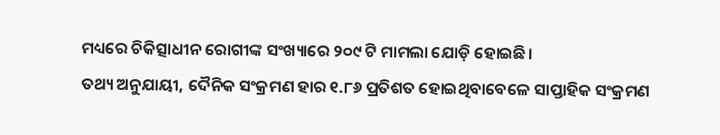ମଧ୍ୟରେ ଚିକିତ୍ସାଧୀନ ରୋଗୀଙ୍କ ସଂଖ୍ୟାରେ ୨୦୯ ଟି ମାମଲା ଯୋଡ଼ି ହୋଇଛି।
ତଥ୍ୟ ଅନୁଯାୟୀ, ଦୈନିକ ସଂକ୍ରମଣ ହାର ୧.୮୬ ପ୍ରତିଶତ ହୋଇଥିବାବେଳେ ସାପ୍ତାହିକ ସଂକ୍ରମଣ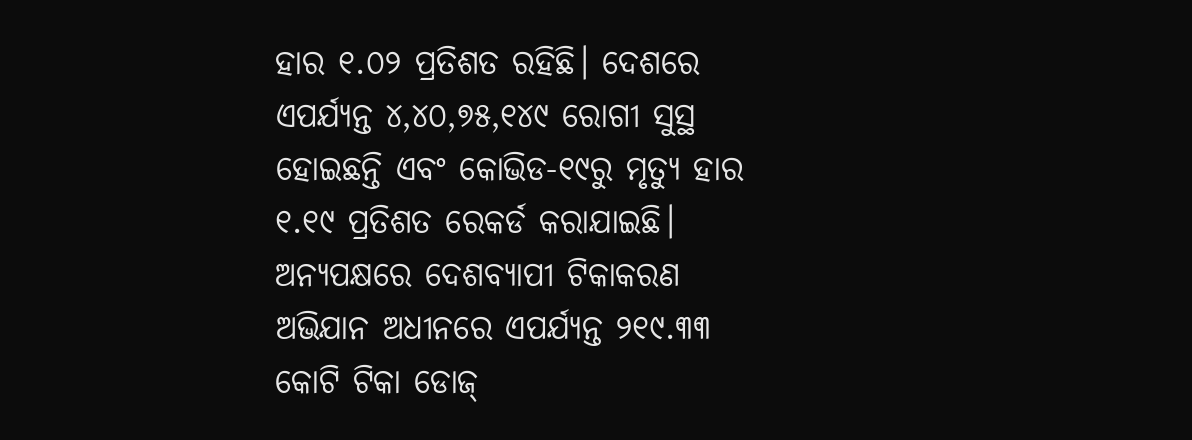ହାର ୧.୦୨ ପ୍ରତିଶତ ରହିଛି। ଦେଶରେ ଏପର୍ଯ୍ୟନ୍ତ ୪,୪୦,୭୫,୧୪୯ ରୋଗୀ ସୁସ୍ଥ ହୋଇଛନ୍ତି ଏବଂ କୋଭିଡ-୧୯ରୁ ମୃତ୍ୟୁ ହାର ୧.୧୯ ପ୍ରତିଶତ ରେକର୍ଡ କରାଯାଇଛି। ଅନ୍ୟପକ୍ଷରେ ଦେଶବ୍ୟାପୀ ଟିକାକରଣ ଅଭିଯାନ ଅଧୀନରେ ଏପର୍ଯ୍ୟନ୍ତ ୨୧୯.୩୩ କୋଟି ଟିକା ଡୋଜ୍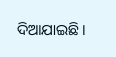ଦିଆଯାଇଛି।